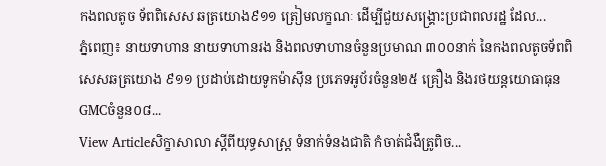កងពលតូច ទ័ពពិសេស ឆត្រយោង៩១១ ត្រៀមលក្ខណៈ ដើម្បីជួយសង្គ្រោះប្រជាពលរដ្ឋ ដែល...
ភ្នំពេញ៖ នាយទាហាន នាយទាហានរង និងពលទាហានចំនួនប្រមាណ ៣០០នាក់ នៃកងពលតូចទ័ពពិសេសឆត្រយោង ៩១១ ប្រដាប់ដោយទូកម៉ាស៊ីន ប្រភេទអូប័រចំនួន២៥ គ្រឿង និងរថយន្តយោធាធុនGMCចំនួន០៨...
View Articleសិក្ខាសាលា ស្តីពីយុទ្ធសាស្រ្ត ទំនាក់ទំនងជាតិ កំចាត់ជំងឺត្រូពិច...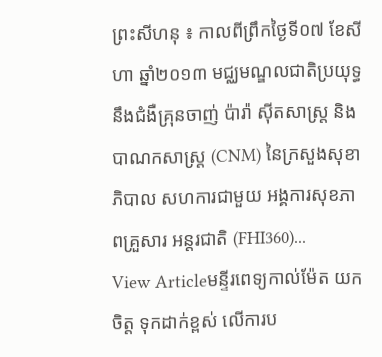ព្រះសីហនុ ៖ កាលពីព្រឹកថ្ងៃទី០៧ ខែសីហា ឆ្នាំ២០១៣ មជ្ឈមណ្ឌលជាតិប្រយុទ្ធនឹងជំងឺគ្រុនចាញ់ ប៉ារ៉ា ស៊ីតសាស្រ្ត និងបាណកសាស្រ្ត (CNM) នៃក្រសួងសុខាភិបាល សហការជាមួយ អង្គការសុខភាពគ្រួសារ អន្តរជាតិ (FHI360)...
View Articleមន្ទីរពេទ្យកាល់ម៉ែត យកចិត្ត ទុកដាក់ខ្ពស់ លើការប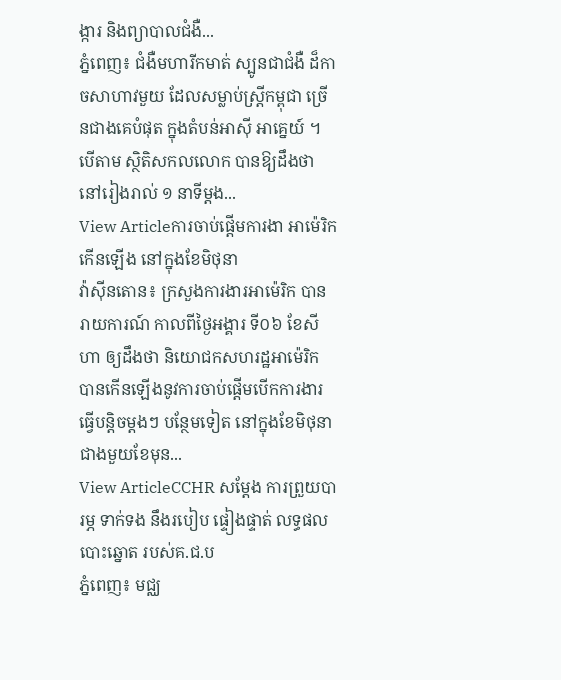ង្ការ និងព្យាបាលជំងឺ...
ភ្នំពេញ៖ ជំងឺមហារីកមាត់ ស្បូនជាជំងឺ ដ៏កាចសាហាវមួយ ដែលសម្លាប់ស្ដ្រីកម្ពុជា ច្រើនជាងគេបំផុត ក្នុងតំបន់អាស៊ី អាគ្នេយ៍ ។ បើតាម ស្ថិតិសកលលោក បានឱ្យដឹងថា នៅរៀងរាល់ ១ នាទីម្ដង...
View Articleការចាប់ផ្តើមការងា អាម៉េរិក កើនឡើង នៅក្នុងខែមិថុនា
វ៉ាស៊ីនតោន៖ ក្រសួងការងារអាម៉េរិក បានរាយការណ៍ កាលពីថ្ងៃអង្គារ ទី០៦ ខែសីហា ឲ្យដឹងថា និយោជកសហរដ្ឋអាម៉េរិក បានកើនឡើងនូវការចាប់ផ្តើមបើកការងារធ្វើបន្តិចម្តងៗ បន្ថែមទៀត នៅក្នុងខែមិថុនាជាងមួយខែមុន...
View ArticleCCHR សម្តែង ការព្រួយបារម្ភ ទាក់ទង នឹងរបៀប ផ្ទៀងផ្ទាត់ លទ្ធផល បោះឆ្នោត របស់គ.ជ.ប
ភ្នំពេញ៖ មជ្ឈ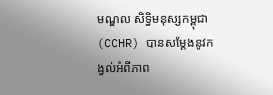មណ្ឌល សិទ្ធិមនុស្សកម្ពុជា (CCHR) បានសម្តែងនូវកង្វល់អំពីភាព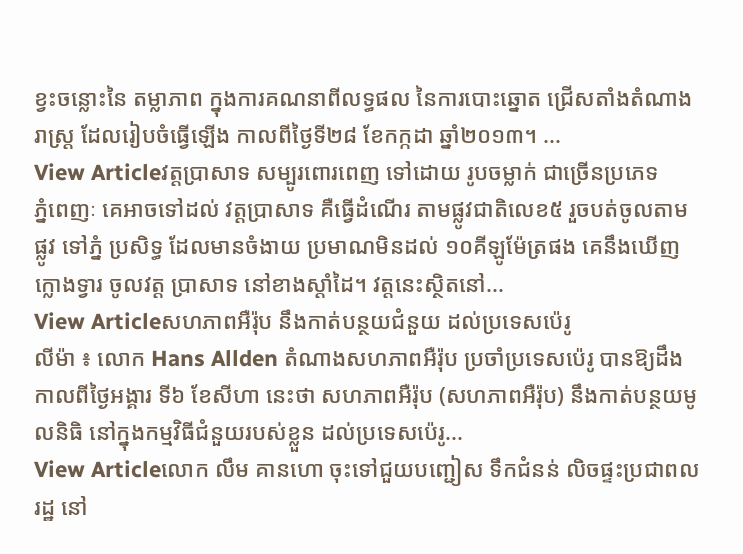ខ្វះចន្លោះនៃ តម្លាភាព ក្នុងការគណនាពីលទ្ធផល នៃការបោះឆ្នោត ជ្រើសតាំងតំណាងរាស្រ្ត ដែលរៀបចំធ្វើឡើង កាលពីថ្ងៃទី២៨ ខែកក្កដា ឆ្នាំ២០១៣។ ...
View Articleវត្តប្រាសាទ សម្បូរពោរពេញ ទៅដោយ រូបចម្លាក់ ជាច្រើនប្រភេទ
ភ្នំពេញៈ គេអាចទៅដល់ វត្តប្រាសាទ គឺធ្វើដំណើរ តាមផ្លូវជាតិលេខ៥ រួចបត់ចូលតាមផ្លូវ ទៅភ្នំ ប្រសិទ្ធ ដែលមានចំងាយ ប្រមាណមិនដល់ ១០គីឡូម៉ែត្រផង គេនឹងឃើញក្លោងទ្វារ ចូលវត្ត ប្រាសាទ នៅខាងស្តាំដៃ។ វត្តនេះស្ថិតនៅ...
View Articleសហភាពអឺរ៉ុប នឹងកាត់បន្ថយជំនួយ ដល់ប្រទេសប៉េរូ
លីម៉ា ៖ លោក Hans Allden តំណាងសហភាពអឺរ៉ុប ប្រចាំប្រទេសប៉េរូ បានឱ្យដឹងកាលពីថ្ងៃអង្គារ ទី៦ ខែសីហា នេះថា សហភាពអឺរ៉ុប (សហភាពអឺរ៉ុប) នឹងកាត់បន្ថយមូលនិធិ នៅក្នុងកម្មវិធីជំនួយរបស់ខ្លួន ដល់ប្រទេសប៉េរូ...
View Articleលោក លឹម គានហោ ចុះទៅជួយបញ្ជៀស ទឹកជំនន់ លិចផ្ទះប្រជាពលរដ្ឋ នៅ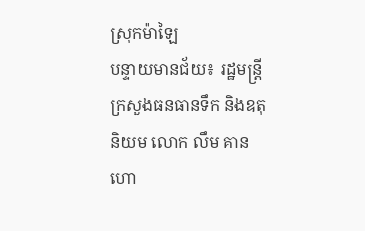ស្រុកម៉ាឡៃ
បន្ទាយមានជ័យ៖ រដ្ឋមន្រ្តី ក្រសួងធនធានទឹក និងឧតុនិយម លោក លឹម គានហោ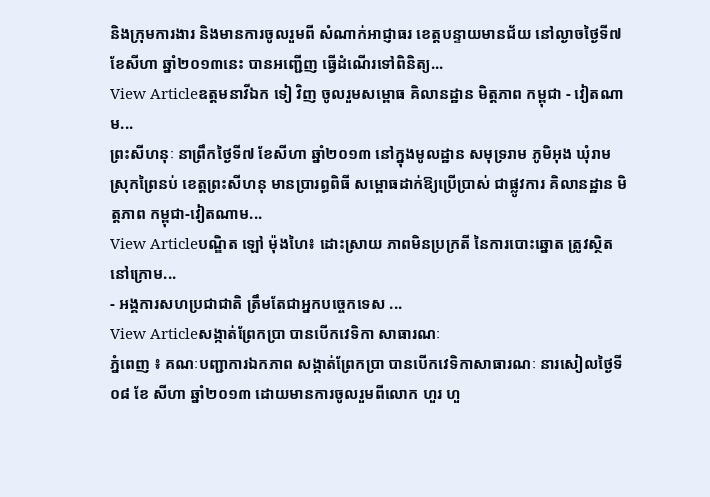និងក្រុមការងារ និងមានការចូលរួមពី សំណាក់អាជ្ញាធរ ខេត្តបន្ទាយមានជ័យ នៅល្ងាចថ្ងៃទី៧ ខែសីហា ឆ្នាំ២០១៣នេះ បានអញ្ជើញ ធ្វើដំណើរទៅពិនិត្យ...
View Articleឧត្តមនាវីឯក ទៀ វិញ ចូលរួមសម្ពោធ គិលានដ្ឋាន មិត្តភាព កម្ពុជា - វៀតណាម...
ព្រះសីហនុៈ នាព្រឹកថ្ងៃទី៧ ខែសីហា ឆ្នាំ២០១៣ នៅក្នុងមូលដ្ឋាន សមុទ្ររាម ភូមិអុង ឃុំរាម ស្រុកព្រៃនប់ ខេត្តព្រះសីហនុ មានប្រារព្ធពិធី សម្ពោធដាក់ឱ្យប្រើប្រាស់ ជាផ្លូវការ គិលានដ្ឋាន មិត្តភាព កម្ពុជា-វៀតណាម...
View Articleបណ្ឌិត ឡៅ ម៉ុងហៃ៖ ដោះស្រាយ ភាពមិនប្រក្រតី នៃការបោះឆ្នោត ត្រូវស្ថិតនៅក្រោម...
- អង្គការសហប្រជាជាតិ ត្រឹមតែជាអ្នកបច្ចេកទេស ...
View Articleសង្កាត់ព្រែកប្រា បានបើកវេទិកា សាធារណៈ
ភ្នំពេញ ៖ គណៈបញ្ជាការឯកភាព សង្កាត់ព្រែកប្រា បានបើកវេទិកាសាធារណៈ នារសៀលថ្ងៃទី០៨ ខែ សីហា ឆ្នាំ២០១៣ ដោយមានការចូលរួមពីលោក ហួរ ហួ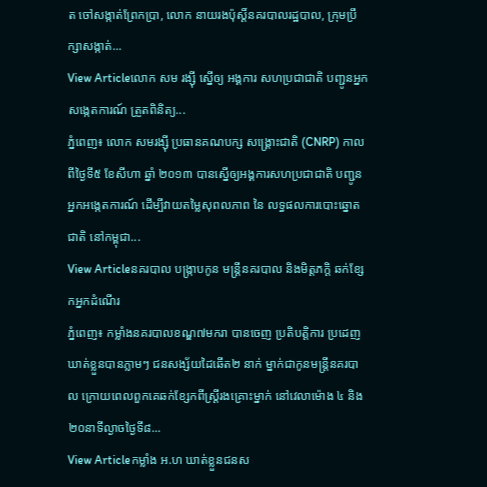ត ចៅសង្កាត់ព្រែកប្រា, លោក នាយរងប៉ុស្ដិ៍នគរបាលរដ្ឋបាល, ក្រុមប្រឹក្សាសង្កាត់...
View Articleលោក សម រង្ស៊ី ស្នើឲ្យ អង្គការ សហប្រជាជាតិ បញ្ជូនអ្នក សង្កេតការណ៍ ត្រួតពិនិត្យ...
ភ្នំពេញ៖ លោក សមរង្ស៊ី ប្រធានគណបក្ស សង្គ្រោះជាតិ (CNRP) កាលពីថ្ងៃទី៥ ខែសីហា ឆ្នាំ ២០១៣ បានស្នើឲ្យអង្គការសហប្រជាជាតិ បញ្ជូនអ្នកអង្កេតការណ៍ ដើម្បីវាយតម្លៃសុពលភាព នៃ លទ្ធផលការបោះឆ្នោតជាតិ នៅកម្ពុជា...
View Articleនគរបាល បង្រ្កាបកូន មន្ត្រីនគរបាល និងមិត្តភក្តិ ឆក់ខ្សែកអ្នកដំណើរ
ភ្នំពេញ៖ កម្លាំងនគរបាលខណ្ឌ៧មករា បានចេញ ប្រតិបត្តិការ ប្រដេញឃាត់ខ្លួនបានភ្លាមៗ ជនសង្ស័យដៃឆើត២ នាក់ ម្នាក់ជាកូនមន្រ្តីនគរបាល ក្រោយពេលពួកគេឆក់ខ្សែកពីស្រ្តីរងគ្រោះម្នាក់ នៅវេលាម៉ោង ៤ និង២០នាទីល្ងាចថ្ងៃទី៨...
View Articleកម្លាំង អ.ហ ឃាត់ខ្លួនជនស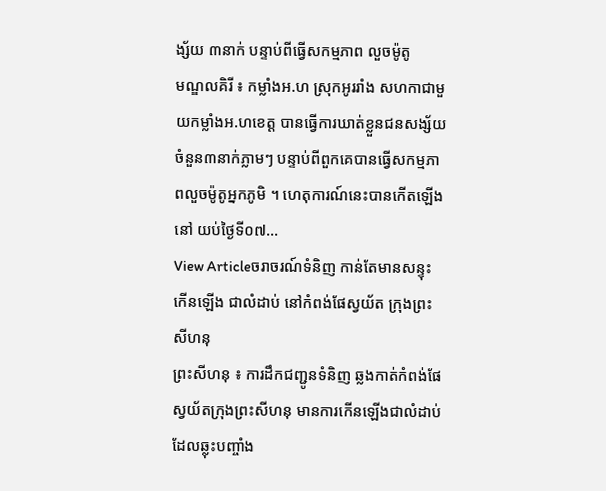ង្ស័យ ៣នាក់ បន្ទាប់ពីធ្វើសកម្មភាព លួចម៉ូតូ
មណ្ឌលគិរី ៖ កម្លាំងអ.ហ ស្រុកអូររាំង សហកាជាមួយកម្លាំងអ.ហខេត្ត បានធ្វើការឃាត់ខ្លួនជនសង្ស័យ ចំនួន៣នាក់ភ្លាមៗ បន្ទាប់ពីពួកគេបានធ្វើសកម្មភាពលួចម៉ូតូអ្នកភូមិ ។ ហេតុការណ៍នេះបានកើតឡើង នៅ យប់ថ្ងៃទី០៧...
View Articleចរាចរណ៍ទំនិញ កាន់តែមានសន្ទុះកើនឡើង ជាលំដាប់ នៅកំពង់ផែស្វយ័ត ក្រុងព្រះសីហនុ
ព្រះសីហនុ ៖ ការដឹកជញ្ជូនទំនិញ ឆ្លងកាត់កំពង់ផែ ស្វយ័តក្រុងព្រះសីហនុ មានការកើនឡើងជាលំដាប់ ដែលឆ្លុះបញ្ចាំង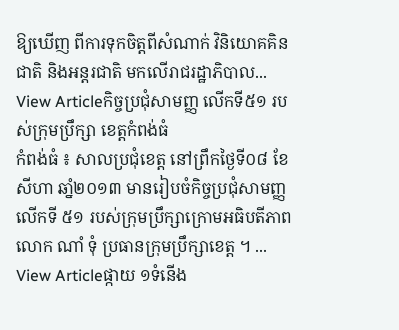ឱ្យឃើញ ពីការទុកចិត្តពីសំណាក់ វិនិយោគគិនជាតិ និងអន្តរជាតិ មកលើរាជរដ្ឋាភិបាល...
View Articleកិច្ចប្រជុំសាមញ្ញ លើកទី៥១ របស់ក្រុមប្រឹក្សា ខេត្តកំពង់ធំ
កំពង់ធំ ៖ សាលប្រជុំខេត្ត នៅព្រឹកថ្ងៃទី០៨ ខែសីហា ឆាំ្ន២០១៣ មានរៀបចំកិច្ចប្រជុំសាមញ្ញលើកទី ៥១ របស់ក្រុមប្រឹក្សាក្រោមអធិបតីភាព លោក ណាំ ទុំ ប្រធានក្រុមប្រឹក្សាខេត្ត ។ ...
View Articleផ្កាយ ១ទំនើង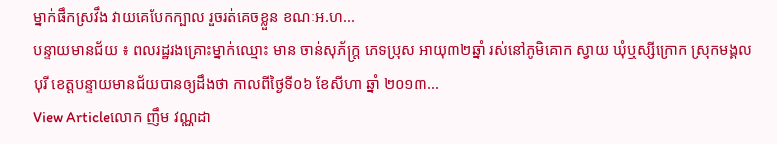ម្នាក់ផឹកស្រវឹង វាយគេបែកក្បាល រួចរត់គេចខ្លួន ខណៈអ.ហ...
បន្ទាយមានជ័យ ៖ ពលរដ្ឋរងគ្រោះម្នាក់ឈ្មោះ មាន ចាន់សុភ័ក្រ្ត ភេទប្រុស អាយុ៣២ឆ្នាំ រស់នៅភូមិគោក ស្វាយ ឃុំឬស្សីក្រោក ស្រុកមង្គលបុរី ខេត្តបន្ទាយមានជ័យបានឲ្យដឹងថា កាលពីថ្ងៃទី០៦ ខែសីហា ឆ្នាំ ២០១៣...
View Articleលោក ញឹម វណ្ណដា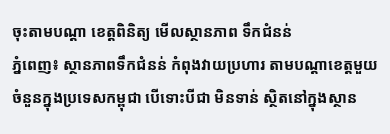ចុះតាមបណ្តា ខេត្តពិនិត្យ មើលស្ថានភាព ទឹកជំនន់
ភ្នំពេញ៖ ស្ថានភាពទឹកជំនន់ កំពុងវាយប្រហារ តាមបណ្តាខេត្តមួយ ចំនួនក្នុងប្រទេសកម្ពុជា បើទោះបីជា មិនទាន់ ស្ថិតនៅក្នុងស្ថាន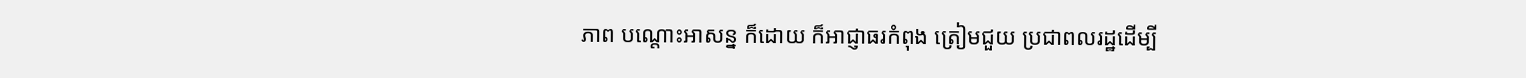ភាព បណ្តោះអាសន្ន ក៏ដោយ ក៏អាជ្ញាធរកំពុង ត្រៀមជួយ ប្រជាពលរដ្ឋដើម្បី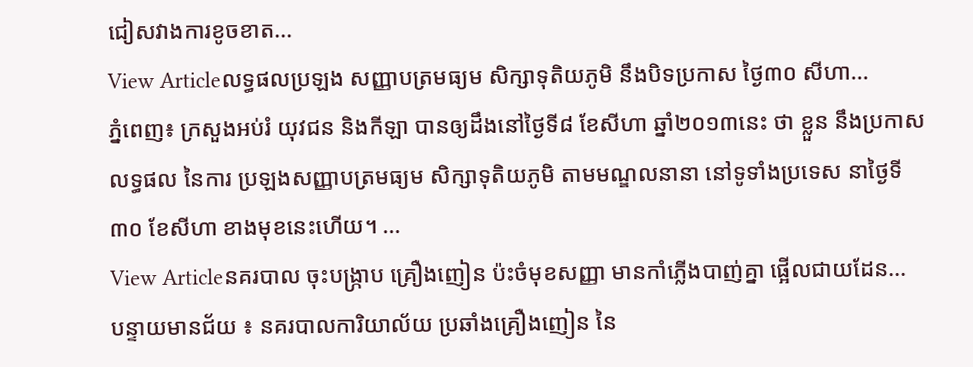ជៀសវាងការខូចខាត...
View Articleលទ្ធផលប្រឡង សញ្ញាបត្រមធ្យម សិក្សាទុតិយភូមិ នឹងបិទប្រកាស ថ្ងៃ៣០ សីហា...
ភ្នំពេញ៖ ក្រសួងអប់រំ យុវជន និងកីឡា បានឲ្យដឹងនៅថ្ងៃទី៨ ខែសីហា ឆ្នាំ២០១៣នេះ ថា ខ្លួន នឹងប្រកាសលទ្ធផល នៃការ ប្រឡងសញ្ញាបត្រមធ្យម សិក្សាទុតិយភូមិ តាមមណ្ឌលនានា នៅទូទាំងប្រទេស នាថ្ងៃទី៣០ ខែសីហា ខាងមុខនេះហើយ។ ...
View Articleនគរបាល ចុះបង្ក្រាប គ្រឿងញៀន ប៉ះចំមុខសញ្ញា មានកាំភ្លើងបាញ់គ្នា ផ្អើលជាយដែន...
បន្ទាយមានជ័យ ៖ នគរបាលការិយាល័យ ប្រឆាំងគ្រឿងញៀន នៃ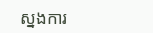ស្នងការ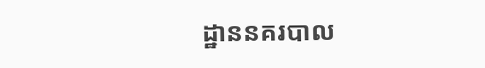ដ្ឋាននគរបាល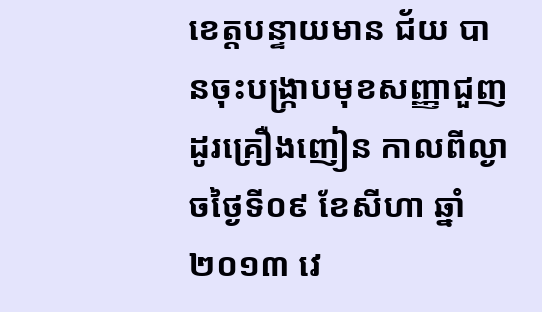ខេត្តបន្ទាយមាន ជ័យ បានចុះបង្ក្រាបមុខសញ្ញាជួញដូរគ្រឿងញៀន កាលពីល្ងាចថ្ងៃទី០៩ ខែសីហា ឆ្នាំ២០១៣ វេ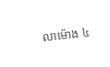លាម៉ោង ៤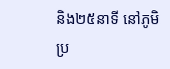និង២៥នាទី នៅភូមិប្រ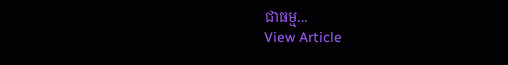ជាធម្ម...
View Article